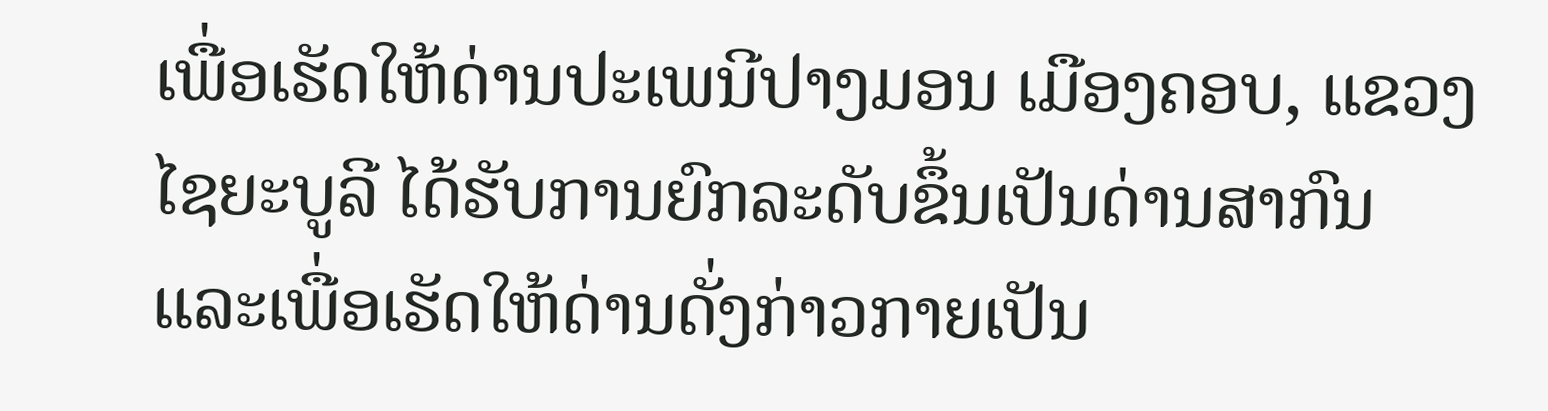ເພື່ອເຮັດໃຫ້ດ່ານປະເພນີປາງມອນ ເມືອງຄອບ, ແຂວງໄຊຍະບູລີ ໄດ້ຮັບການຍົກລະດັບຂຶ້ນເປັນດ່ານສາກົນ ແລະເພື່ອເຮັດໃຫ້ດ່ານດັ່ງກ່າວກາຍເປັນ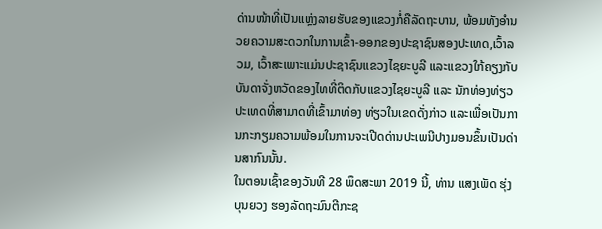ດ່ານໜ້າທີ່ເປັນແຫຼ່ງລາຍຮັບຂອງແຂວງກໍ່ຄືລັດຖະບານ, ພ້ອມທັງອໍານວຍຄວາມສະດວກໃນການເຂົ້າ-ອອກຂອງປະຊາຊົນສອງປະເທດ,ເວົ້າລວມ, ເວົ້າສະເພາະແມ່ນປະຊາຊົນແຂວງໄຊຍະບູລີ ແລະແຂວງໃກ້ຄຽງກັບບັນດາຈັ່ງຫວັດຂອງໄທທີ່ຕິດກັບແຂວງໄຊຍະບູລີ ແລະ ນັກທ່ອງທ່ຽວປະເທດທີ່ສາມາດທີ່ເຂົ້າມາທ່ອງ ທ່ຽວໃນເຂດດັ່ງກ່າວ ແລະເພື່ອເປັນການກະກຽມຄວາມພ້ອມໃນການຈະເປີດດ່ານປະເພນີປາງມອນຂຶ້ນເປັນດ່ານສາກົນນັ້ນ.
ໃນຕອນເຊົ້າຂອງວັນທີ 28 ພຶດສະພາ 2019 ນີ້, ທ່ານ ແສງເພັດ ຮຸ່ງບຸນຍວງ ຮອງລັດຖະມົນຕີກະຊ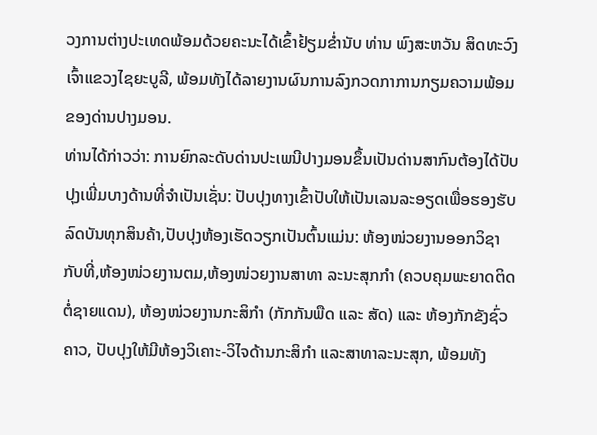ວງການຕ່າງປະເທດພ້ອມດ້ວຍຄະນະໄດ້ເຂົ້າຢ້ຽມຂໍ່ານັບ ທ່ານ ພົງສະຫວັນ ສິດທະວົງ ເຈົ້າແຂວງໄຊຍະບູລີ, ພ້ອມທັງໄດ້ລາຍງານຜົນການລົງກວດກາການກຽມຄວາມພ້ອມຂອງດ່ານປາງມອນ.
ທ່ານໄດ້ກ່າວວ່າ: ການຍົກລະດັບດ່ານປະເພນີປາງມອນຂຶ້ນເປັນດ່ານສາກົນຕ້ອງໄດ້ປັບປຸງເພີ່ມບາງດ້ານທີ່ຈໍາເປັນເຊັ່ນ: ປັບປຸງທາງເຂົ້າປັບໃຫ້ເປັນເລນລະອຽດເພື່ອຮອງຮັບລົດບັນທຸກສິນຄ້າ,ປັບປຸງຫ້ອງເຮັດວຽກເປັນຕົ້ນແມ່ນ: ຫ້ອງໜ່ວຍງານອອກວິຊາກັບທີ່,ຫ້ອງໜ່ວຍງານຕມ,ຫ້ອງໜ່ວຍງານສາທາ ລະນະສຸກກໍາ (ຄວບຄຸມພະຍາດຕິດຕໍ່ຊາຍແດນ), ຫ້ອງໜ່ວຍງານກະສິກໍາ (ກັກກັນພືດ ແລະ ສັດ) ແລະ ຫ້ອງກັກຂັງຊົ່ວຄາວ, ປັບປຸງໃຫ້ມີຫ້ອງວິເຄາະ-ວິໄຈດ້ານກະສິກໍາ ແລະສາທາລະນະສຸກ, ພ້ອມທັງ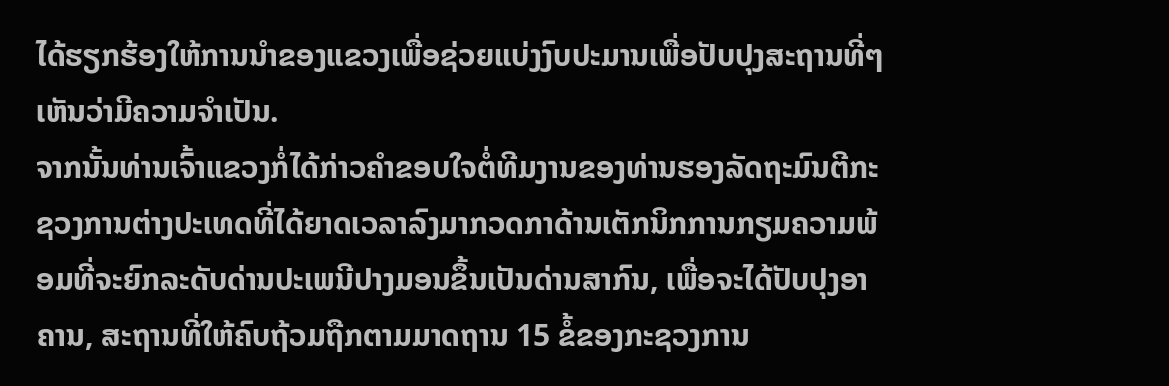ໄດ້ຮຽກຮ້ອງໃຫ້ການນໍາຂອງແຂວງເພື່ອຊ່ວຍແບ່ງງົບປະມານເພື່ອປັບປຸງສະຖານທີ່ໆເຫັນວ່າມີຄວາມຈໍາເປັນ.
ຈາກນັ້ນທ່ານເຈົ້າແຂວງກໍ່ໄດ້ກ່າວຄໍາຂອບໃຈຕໍ່ທີມງານຂອງທ່ານຮອງລັດຖະມົນຕີກະຊວງການຕ່າງປະເທດທີ່ໄດ້ຍາດເວລາລົງມາກວດກາດ້ານເຕັກນິກການກຽມຄວາມພ້ອມທີ່ຈະຍົກລະດັບດ່ານປະເພນີປາງມອນຂຶ້ນເປັນດ່ານສາກົນ, ເພື່ອຈະໄດ້ປັບປຸງອາຄານ, ສະຖານທີ່ໃຫ້ຄົບຖ້ວມຖືກຕາມມາດຖານ 15 ຂໍ້ຂອງກະຊວງການ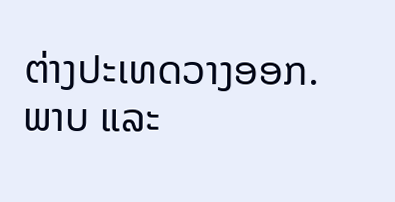ຕ່າງປະເທດວາງອອກ.
ພາບ ແລະ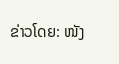ຂ່າວໂດຍ: ໜັງ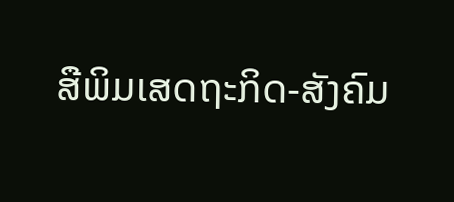ສືພິມເສດຖະກິດ-ສັງຄົມ